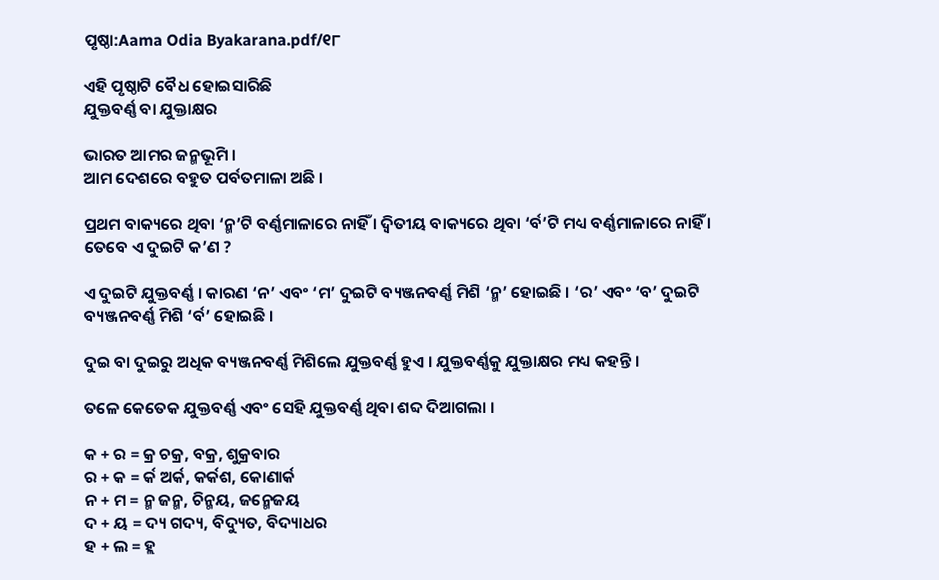ପୃଷ୍ଠା:Aama Odia Byakarana.pdf/୧୮

ଏହି ପୃଷ୍ଠାଟି ବୈଧ ହୋଇସାରିଛି
ଯୁକ୍ତବର୍ଣ୍ଣ ବା ଯୁକ୍ତାକ୍ଷର

ଭାରତ ଆମର ଜନ୍ମଭୂମି ।
ଆମ ଦେଶରେ ବହୁତ ପର୍ବତମାଳା ଅଛି ।

ପ୍ରଥମ ବାକ୍ୟରେ ଥିବା ‘ନ୍ମ’ଟି ବର୍ଣ୍ଣମାଳାରେ ନାହିଁ । ଦ୍ୱିତୀୟ ବାକ୍ୟରେ ଥିବା ‘ର୍ବ’ଟି ମଧ୍ୟ ବର୍ଣ୍ଣମାଳାରେ ନାହିଁ । ତେବେ ଏ ଦୁଇଟି କ’ଣ ?

ଏ ଦୁଇଟି ଯୁକ୍ତବର୍ଣ୍ଣ । କାରଣ ‘ନ’ ଏବଂ ‘ମ’ ଦୁଇଟି ବ୍ୟଞ୍ଜନବର୍ଣ୍ଣ ମିଶି ‘ନ୍ମ’ ହୋଇଛି । ‘ର’ ଏବଂ ‘ବ’ ଦୁଇଟି ବ୍ୟଞ୍ଜନବର୍ଣ୍ଣ ମିଶି ‘ର୍ବ’ ହୋଇଛି ।

ଦୁଇ ବା ଦୁଇରୁ ଅଧିକ ବ୍ୟଞ୍ଜନବର୍ଣ୍ଣ ମିଶିଲେ ଯୁକ୍ତବର୍ଣ୍ଣ ହୁଏ । ଯୁକ୍ତବର୍ଣ୍ଣକୁ ଯୁକ୍ତାକ୍ଷର ମଧ୍ୟ କହନ୍ତି ।

ତଳେ କେତେକ ଯୁକ୍ତବର୍ଣ୍ଣ ଏବଂ ସେହି ଯୁକ୍ତବର୍ଣ୍ଣ ଥିବା ଶବ୍ଦ ଦିଆଗଲା ।

କ + ର = କ୍ର ଚକ୍ର, ବକ୍ର, ଶୁକ୍ରବାର
ର + କ = ର୍କ ଅର୍କ, କର୍କଶ, କୋଣାର୍କ
ନ + ମ = ନ୍ମ ଜନ୍ମ, ଚିନ୍ମୟ, ଜନ୍ମେଜୟ
ଦ + ୟ = ଦ୍ୟ ଗଦ୍ୟ, ବିଦ୍ୟୁତ, ବିଦ୍ୟାଧର
ହ + ଲ = ହ୍ଲ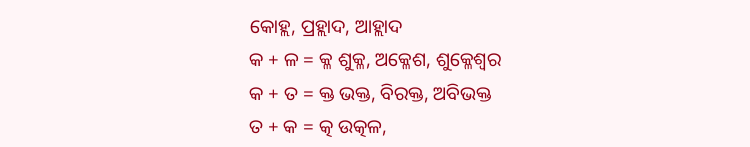କୋହ୍ଲ, ପ୍ରହ୍ଲାଦ, ଆହ୍ଲାଦ
କ + ଳ = କ୍ଳ ଶୁକ୍ଳ, ଅକ୍ଳେଶ, ଶୁକ୍ଳେଶ୍ୱର
କ + ତ = କ୍ତ ଭକ୍ତ, ବିରକ୍ତ, ଅବିଭକ୍ତ
ତ + କ = ତ୍କ ଉତ୍କଳ,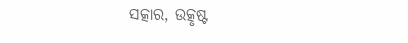ସତ୍କାର, ଉତ୍କୃଷ୍ଟ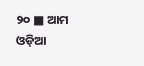୨୦ ■ ଆମ ଓଡ଼ିଆ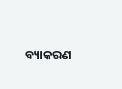ବ୍ୟାକରଣ